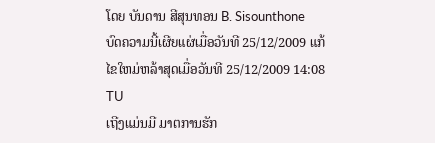ໂດຍ ບັນດານ ສີສຸນທອນ B. Sisounthone
ບົດຄວາມນີ້ເຜີຍແຜ່ເມື່ອວັນທີ 25/12/2009 ແກ້ໄຂໃຫມ່ຫລ້າສຸດເມື່ອວັນທີ 25/12/2009 14:08 TU
ເຖີງແມ່ນມີ ມາຕການຮັກ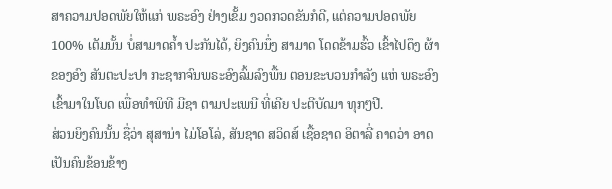ສາຄວາມປອດພັຍໃຫ້ແກ່ ພຣະອົງ ຢ່າງເຂັ້ມ ງວດກວດຂັນກໍດີ, ແຕ່ຄວາມປອດພັຍ 100% ເຕັມນັ້ນ ບໍ່ສາມາດຄໍ້າ ປະກັນໄດ້, ຍິງຄົນນຶ່ງ ສາມາດ ໂດດຂ້າມຮົ້ວ ເຂົ້າໄປດຶງ ຜ້າຂອງອົງ ສັນຕະປະປາ ກະຊາກຈົນພຣະອົງລົ້ມລົງພື້ນ ຕອນຂະບວນກຳລັງ ແຫ່ ພຣະອົງ ເຂົ້າມາໃນໂບດ ເພື່ອທຳພິທີ ມີຊາ ຕາມປະເພນີ ທີ່ເຄີຍ ປະຕີບັດມາ ທຸກໆປີ.
ສ່ວນຍິງຄົນນັ້ນ ຊື່ວ່າ ສຸສານ່າ ໄມ່ໂອໂລ່, ສັນຊາດ ສວິດສ໌ ເຊື້ອຊາດ ອິຕາລີ່ ຄາດວ່າ ອາດເປັນຄົນຂ້ອນຂ້າງ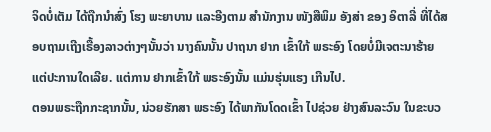ຈິດບໍ່ເຕັມ ໄດ້ຖືກນຳສົ່ງ ໂຮງ ພະຍາບານ ແລະອີງຕາມ ສຳນັກງານ ໜັງສືພິມ ອັງສ່າ ຂອງ ອິຕາລີ່ ທີ່ໄດ້ສອບຖາມເຖີງເຣື້ອງລາວຕ່າງໆນັ້ນວ່າ ນາງຄົນນັ້ນ ປາຖນາ ຢາກ ເຂົ້າໃກ້ ພຣະອົງ ໂດຍບໍ່ມີເຈຕະນາຮ້າຍ ແຕ່ປະການໃດເລີຍ. ແຕ່ການ ຢາກເຂົ້າໃກ້ ພຣະອົງນັ້ນ ແມ່ນຮຸ່ນແຮງ ເກີນໄປ.
ຕອນພຣະຖືກກະຊາກນັ້ນ, ນ່ວຍຮັກສາ ພຣະອົງ ໄດ້ພາກັນໂດດເຂົ້າ ໄປຊ່ວຍ ຢ່າງສົນລະວົນ ໃນຂະບວ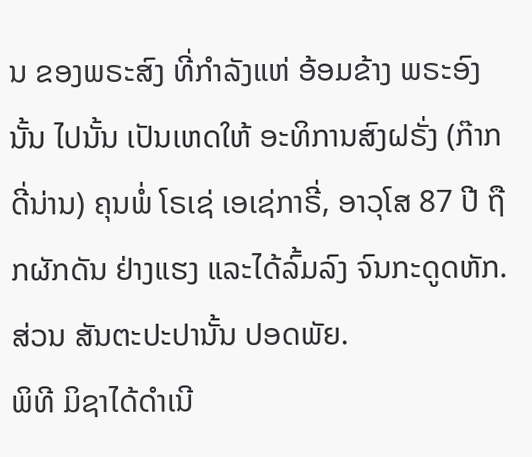ນ ຂອງພຣະສົງ ທີ່ກຳລັງແຫ່ ອ້ອມຂ້າງ ພຣະອົງນັ້ນ ໄປນັ້ນ ເປັນເຫດໃຫ້ ອະທິການສົງຝຣັ່ງ (ກ໊າກດີ່ນ່ານ) ຄຸນພໍ່ ໂຣເຊ່ ເອເຊ່ກາຣີ່, ອາວຸໂສ 87 ປີ ຖືກຜັກດັນ ຢ່າງແຮງ ແລະໄດ້ລົ້ມລົງ ຈົນກະດູດຫັກ. ສ່ວນ ສັນຕະປະປານັ້ນ ປອດພັຍ.
ພິທີ ມິຊາໄດ້ດຳເນີ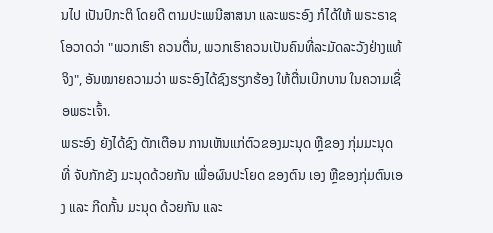ນໄປ ເປັນປົກະຕິ ໂດຍດີ ຕາມປະເພນີສາສນາ ແລະພຣະອົງ ກໍໄດ້ໃຫ້ ພຣະຣາຊໂອວາດວ່າ "ພວກເຮົາ ຄວນຕື່ນ, ພວກເຮົາຄວນເປັນຄົນທີ່ລະມັດລະວັງຢ່າງແທ້ຈິງ", ອັນໝາຍຄວາມວ່າ ພຣະອົງໄດ້ຊົງຮຽກຮ້ອງ ໃຫ້ຕື່ນເບີກບານ ໃນຄວາມເຊື່ອພຣະເຈົ້າ.
ພຣະອົງ ຍັງໄດ້ຊົງ ຕັກເຕືອນ ການເຫັນແກ່ຕົວຂອງມະນຸດ ຫຼືຂອງ ກຸ່ມມະນຸດ ທີ່ ຈັບກັກຂັງ ມະນຸດດ້ວຍກັນ ເພື່ອຜົນປະໂຍດ ຂອງຕົນ ເອງ ຫຼືຂອງກຸ່ມຕົນເອງ ແລະ ກີດກັ້ນ ມະນຸດ ດ້ວຍກັນ ແລະ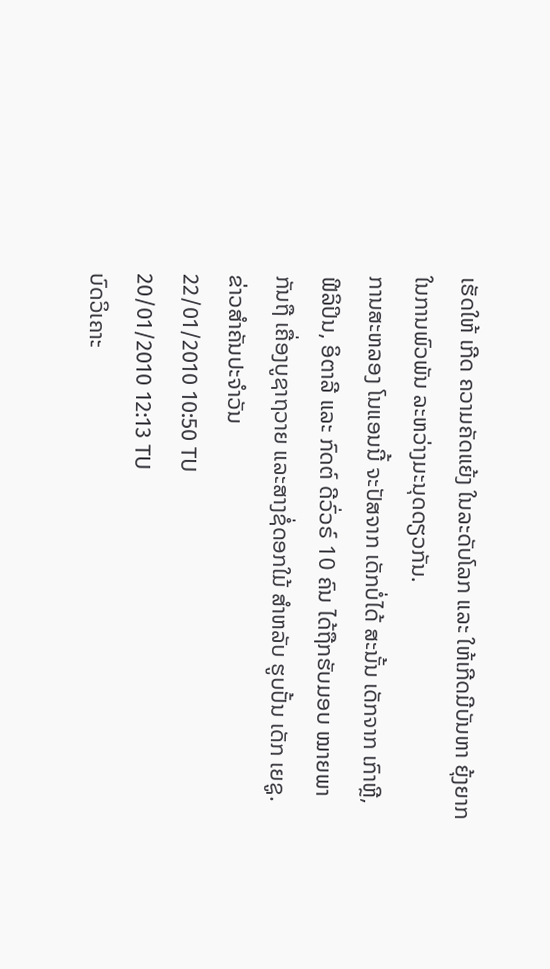ເຮັດໃຫ້ ເກີດ ຄວາມຄັດແຍ້ງ ໃນລະດັບໂລກ ແລະ ໃຫ້ເກີດມີບັນຫາ ຍຸ້ງຍາກ ໃນການພົວພັນ ລະຫວ່າງມະນຸດດຽວກັນ.
ການສະຫລອງ ໂນແອນນີ້ ຈະປັສຈາກ ເດັກບໍ່ໄດ້ ສະນັ້ນ ເດັກຈາກ ເກົາຫຼີ, ຟີລິປິນ, ອິຕາລີ ແລະ ກົດຕ໌ ດີວົ່ວຣ໌ 10 ຄົນ ໄດ້ຖືກຮັບມອບ ໝາຍພາກັນຖື ເຄື່ອງບູຊາຖວາຍ ແລະສາງຊໍ່ດອກໃມ້ ສຳຫລັບ ຮູບປັ້ນ ເດັກ ເຍຊູ.
ຂ່າວສຳຄັນປະຈຳວັນ
22/01/2010 10:50 TU
20/01/2010 12:13 TU
ບົດວິເຄາະ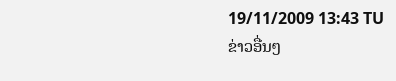19/11/2009 13:43 TU
ຂ່າວອື່ນໆ